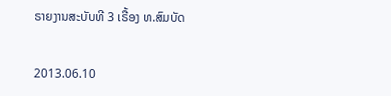ຣາຍງານສະບັບທີ 3 ເຣື້ອງ ທ.ສົມບັດ


2013.06.10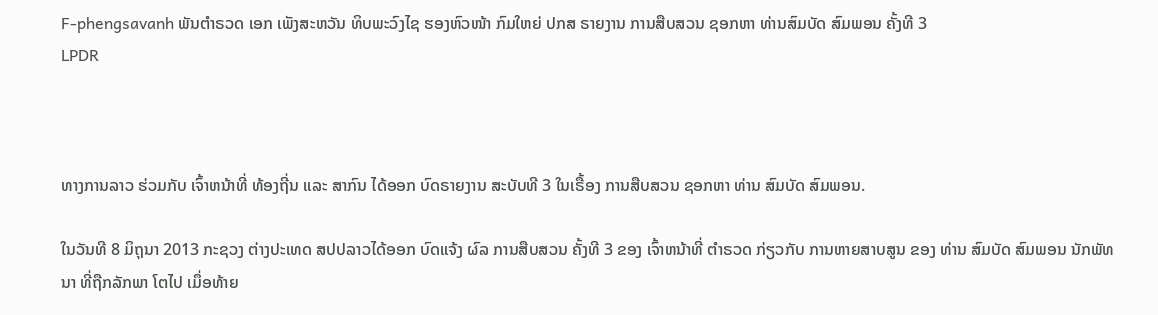F-phengsavanh ພັນຕໍາຣວດ ເອກ ເພັງສະຫວັນ ທິບພະວົງໄຊ ຮອງຫົວໜ້າ ກົມໃຫຍ່ ປກສ ຣາຍງານ ການສືບສວນ ຊອກຫາ ທ່ານສົມບັດ ສົມພອນ ຄັ້ງທີ 3
LPDR



ທາງການລາວ ຮ່ວມກັບ ເຈົ້າຫນ້າທີ່ ທ້ອງຖີ່ນ ແລະ ສາກົນ ໄດ້ອອກ ບົດຣາຍງານ ສະບັບທີ 3 ໃນເຣື້ອງ ການສືບສວນ ຊອກຫາ ທ່ານ ສົມບັດ ສົມພອນ.

ໃນວັນທີ 8 ມິຖຸນາ 2013 ກະຊວງ ຕ່າງປະເທດ ສປປລາວໄດ້ອອກ ບົດແຈ້ງ ຜົລ ການສືບສວນ ຄັ້ງທີ 3 ຂອງ ເຈົ້າຫນ້າທີ່ ຕຳຣວດ ກ່ຽວກັບ ການຫາຍສາບສູນ ຂອງ ທ່ານ ສົມບັດ ສົມພອນ ນັກພັທນາ ທີ່ຖືກລັກພາ ໂຕໄປ ເມຶ່ອທ້າຍ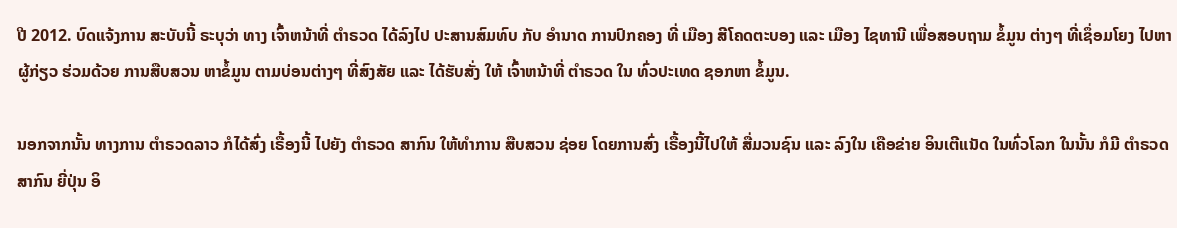ປີ 2012. ບົດແຈ້ງການ ສະບັບນີ້ ຣະບຸວ່າ ທາງ ເຈົ້າຫນ້າທີ່ ຕຳຣວດ ໄດ້ລົງໄປ ປະສານສົມທົບ ກັບ ອຳນາດ ການປົກຄອງ ທີ່ ເມືອງ ສີໂຄດຕະບອງ ແລະ ເມືອງ ໄຊທານີ ເພື່ອສອບຖາມ ຂໍ້ມູນ ຕ່າງໆ ທີ່ເຊຶ່ອມໂຍງ ໄປຫາ ຜູ້ກ່ຽວ ຮ່ວມດ້ວຍ ການສືບສວນ ຫາຂໍ້ມູນ ຕາມບ່ອນຕ່າງໆ ທີ່ສົງສັຍ ແລະ ໄດ້ຮັບສັ່ງ ໃຫ້ ເຈົ້າຫນ້າທີ່ ຕຳຣວດ ໃນ ທົ່ວປະເທດ ຊອກຫາ ຂໍ້ມູນ.

ນອກຈາກນັ້ນ ທາງການ ຕຳຣວດລາວ ກໍໄດ້ສົ່ງ ເຣື້ອງນີ້ ໄປຍັງ ຕຳຣວດ ສາກົນ ໃຫ້ທຳການ ສືບສວນ ຊ່ອຍ ໂດຍການສົ່ງ ເຣື້ອງນີ້ໄປໃຫ້ ສື່ມວນຊົນ ແລະ ລົງໃນ ເຄືອຂ່າຍ ອິນເຕີແນັດ ໃນທົ່ວໂລກ ໃນນັ້ນ ກໍມີ ຕຳຣວດສາກົນ ຍີ່ປຸ່ນ ອິ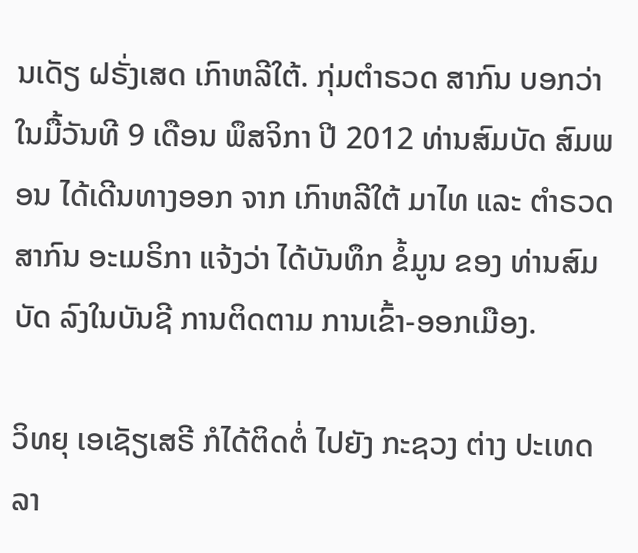ນເດັຽ ຝຣັ່ງເສດ ເກົາຫລີໃຕ້. ກຸ່ມຕຳຣວດ ສາກົນ ບອກວ່າ ໃນມື້ວັນທີ 9 ເດືອນ ພຶສຈິກາ ປີ 2012 ທ່ານສົມບັດ ສົມພອນ ໄດ້ເດີນທາງອອກ ຈາກ ເກົາຫລີໃຕ້ ມາໄທ ແລະ ຕຳຣວດ ສາກົນ ອະເມຣິກາ ແຈ້ງວ່າ ໄດ້ບັນທຶກ ຂໍ້ມູນ ຂອງ ທ່ານສົມບັດ ລົງໃນບັນຊີ ການຕິດຕາມ ການເຂົ້າ-ອອກເມືອງ.

ວິທຍຸ ເອເຊັຽເສຣີ ກໍໄດ້ຕິດຕໍ່ ໄປຍັງ ກະຊວງ ຕ່າງ ປະເທດລາ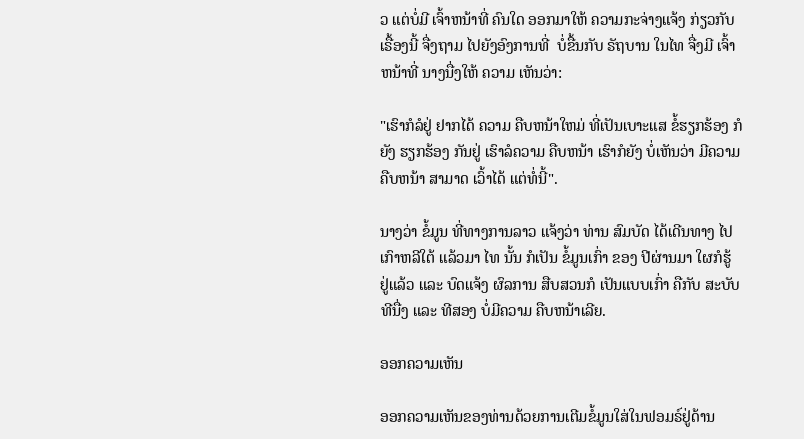ວ ແຕ່ບໍ່ມີ ເຈົ້າຫນ້າທີ່ ຄົນໃດ ອອກມາໃຫ້ ຄວາມກະຈ່າງແຈ້ງ ກ່ຽວກັບ ເຣື້ອງນີ້ ຈື່ງຖາມ ໄປຍັງອົງການທີ່  ບໍ່ຂື້ນກັບ ຣັຖບານ ໃນໄທ ຈື່ງມີ ເຈົ້າຫນ້າທີ່ ນາງນື່ງໃຫ້ ຄວາມ ເຫັນວ່າ:

"ເຮົາກໍລໍຢູ່ ຢາກໄດ້ ຄວາມ ຄືບຫນ້າໃຫມ່ ທີ່ເປັນເບາະແສ ຂໍ້ຮຽກຮ້ອງ ກໍຍັງ ຮຽກຮ້ອງ ກັນຢູ່ ເຮົາລໍຄວາມ ຄືບຫນ້າ ເຮົາກໍຍັງ ບໍ່ເຫັນວ່າ ມີຄວາມ ຄືບຫນ້າ ສາມາດ ເວົ້າໄດ້ ແຕ່ທໍ່ນີ້".

ນາງວ່າ ຂໍ້ມູນ ທີ່ທາງການລາວ ແຈ້ງວ່າ ທ່ານ ສົມບັດ ໄດ້ເດີນທາງ ໄປເກົາຫລີໃຕ້ ແລ້ວມາ ໄທ ນັ້ນ ກໍເປັນ ຂໍ້ມູນເກົ່າ ຂອງ ປີຜ່ານມາ ໃຜກໍຮູ້ ຢູ່ແລ້ວ ແລະ ບົດແຈ້ງ ຜົລການ ສືບສວນກໍ ເປັນແບບເກົ່າ ຄືກັບ ສະບັບທີນື່ງ ແລະ ທີສອງ ບໍ່ມີຄວາມ ຄືບຫນ້າເລີຍ.

ອອກຄວາມເຫັນ

ອອກຄວາມເຫັນຂອງທ່ານດ້ວຍການເຕີມຂໍ້ມູນໃສ່ໃນຟອມຣ໌ຢູ່ດ້ານ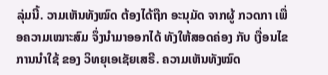ລຸ່ມນີ້. ວາມເຫັນທັງໝົດ ຕ້ອງໄດ້ຖືກ ອະນຸມັດ ຈາກຜູ້ ກວດກາ ເພື່ອຄວາມເໝາະສົມ ຈຶ່ງນໍາມາອອກໄດ້ ທັງໃຫ້ສອດຄ່ອງ ກັບ ເງື່ອນໄຂ ການນຳໃຊ້ ຂອງ ວິທຍຸເອເຊັຍເສຣີ. ຄວາມເຫັນທັງໝົດ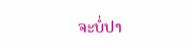ຈະບໍ່ປາ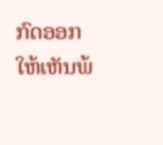ກົດອອກ ໃຫ້ເຫັນພ້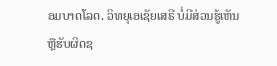ອມບາດໂລດ. ວິທຍຸເອເຊັຍເສຣີ ບໍ່ມີສ່ວນຮູ້ເຫັນ ຫຼືຮັບຜິດຊ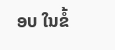ອບ ໃນຂໍ້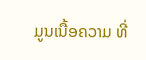ມູນເນື້ອຄວາມ ທີ່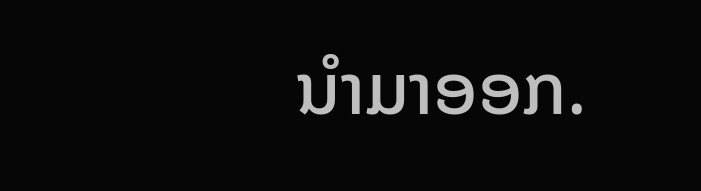ນໍາມາອອກ.